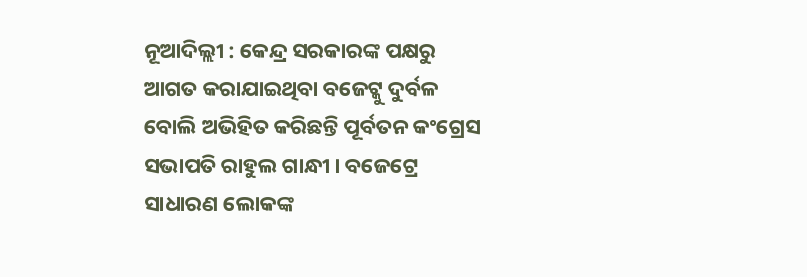ନୂଆଦିଲ୍ଲୀ : କେନ୍ଦ୍ର ସରକାରଙ୍କ ପକ୍ଷରୁ ଆଗତ କରାଯାଇଥିବା ବଜେଟ୍କୁ ଦୁର୍ବଳ ବୋଲି ଅଭିହିତ କରିଛନ୍ତି ପୂର୍ବତନ କଂଗ୍ରେସ ସଭାପତି ରାହୁଲ ଗାନ୍ଧୀ । ବଜେଟ୍ରେ ସାଧାରଣ ଲୋକଙ୍କ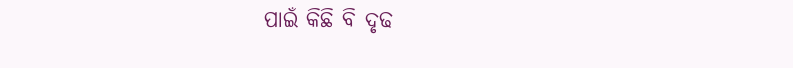ପାଇଁ କିଛି ବି ଦୃଢ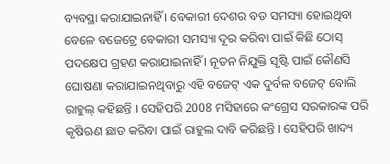ବ୍ୟବସ୍ଥା କରାଯାଇନାହିଁ । ବେକାରୀ ଦେଶର ବଡ ସମସ୍ୟା ହୋଇଥିବା ବେଳେ ବଜେଟ୍ରେ ବେକାରୀ ସମସ୍ୟା ଦୂର କରିବା ପାଇଁ କିଛି ଠୋସ୍ ପଦକ୍ଷେପ ଗ୍ରହଣ କରାଯାଇନାହିଁ । ନୂତନ ନିଯୁକ୍ତି ସୃଷ୍ଟି ପାଇଁ କୌଣସି ଘୋଷଣା କରାଯାଇନଥିବାରୁ ଏହି ବଜେଟ୍ ଏକ ଦୁର୍ବଳ ବଜେଟ୍ ବୋଲି ରାହୁଲ୍ କହିଛନ୍ତି । ସେହିପରି 2008 ମସିହାରେ କଂଗ୍ରେସ ସରକାରଙ୍କ ପରି କୃଷିଋଣ ଛାଡ କରିବା ପାଇଁ ରାହୁଲ ଦାବି କରିଛନ୍ତି । ସେହିପରି ଖାଦ୍ୟ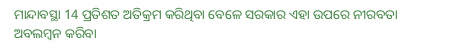ମାନ୍ଦାବସ୍ଥା 14 ପ୍ରତିଶତ ଅତିକ୍ରମ କରିଥିବା ବେଳେ ସରକାର ଏହା ଉପରେ ନୀରବତା ଅବଲମ୍ବନ କରିବା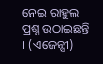ନେଇ ରାହୁଲ ପ୍ରଶ୍ନ ଉଠାଇଛନ୍ତି । (ଏଜେନ୍ସୀ)